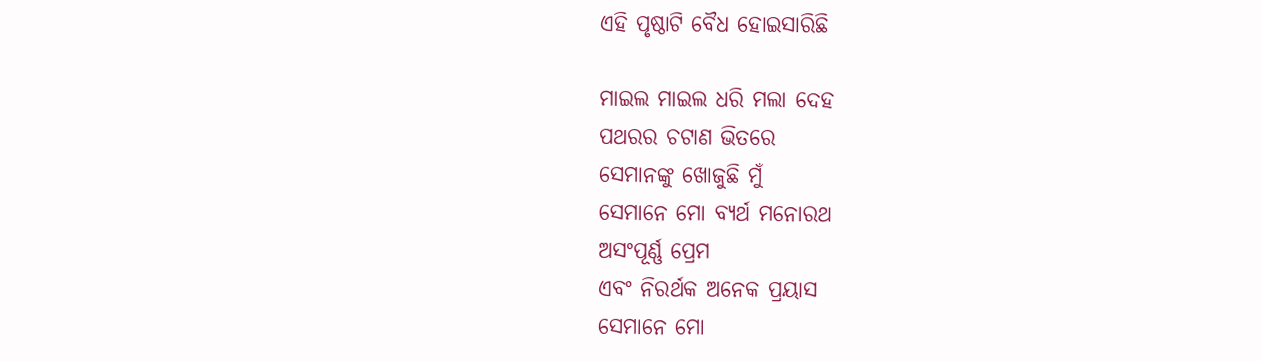ଏହି ପୃଷ୍ଠାଟି ବୈଧ ହୋଇସାରିଛି

ମାଇଲ ମାଇଲ ଧରି ମଲା ଦେହ
ପଥରର ଚଟାଣ ଭିତରେ
ସେମାନଙ୍କୁ ଖୋଜୁଛି ମୁଁ
ସେମାନେ ମୋ ବ୍ୟର୍ଥ ମନୋରଥ
ଅସଂପୂର୍ଣ୍ଣ ପ୍ରେମ
ଏବଂ ନିରର୍ଥକ ଅନେକ ପ୍ରୟାସ
ସେମାନେ ମୋ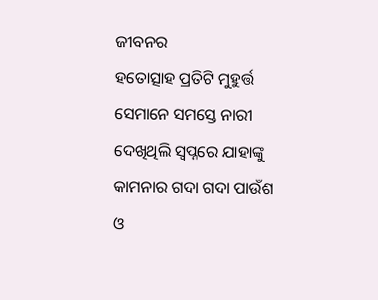ଜୀବନର
ହତୋତ୍ସାହ ପ୍ରତିଟି ମୁହୁର୍ତ୍ତ
ସେମାନେ ସମସ୍ତେ ନାରୀ
ଦେଖିଥିଲି ସ୍ୱପ୍ନରେ ଯାହାଙ୍କୁ
କାମନାର ଗଦା ଗଦା ପାଉଁଶ
ଓ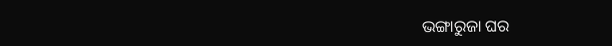ଭଙ୍ଗାରୁଜା ଘର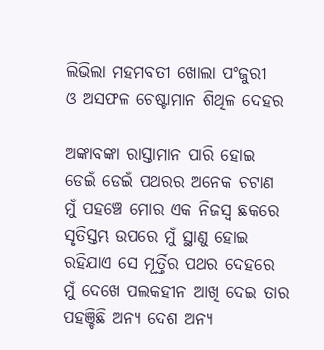ଲିଭିଲା ମହମବତୀ ଖୋଲା ପଂଜୁରୀ
ଓ ଅସଫଳ ଚେଷ୍ଟାମାନ ଶିଥିଳ ଦେହର

ଅଙ୍କାବଙ୍କା ରାସ୍ତାମାନ ପାରି ହୋଇ
ଡେଇଁ ଡେଇଁ ପଥରର ଅନେକ ଚଟାଣ
ମୁଁ ପହଞ୍ଚେ ମୋର ଏକ ନିଜସ୍ୱ ଛକରେ
ସୃତିସ୍ତମ୍ଭ ଉପରେ ମୁଁ ସ୍ଥାଣୁ ହୋଇ
ରହିଯାଏ ସେ ମୂର୍ତ୍ତିର ପଥର ଦେହରେ
ମୁଁ ଦେଖେ ପଲକହୀନ ଆଖି ଦେଇ ତାର
ପହଞ୍ଚିଛି ଅନ୍ୟ ଦେଶ ଅନ୍ୟ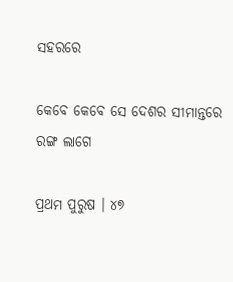ସହରରେ

କେବେ କେବେ ସେ ଦେଶର ସୀମାନ୍ତରେ
ରଙ୍ଗ ଲାଗେ

ପ୍ରଥମ ପୁରୁଷ । ୪୭